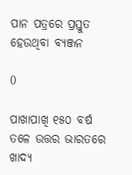ପାନ ପତ୍ରରେ ପ୍ରସ୍ତୁତ ହେଉଥିବା ବ୍ୟଞ୍ଜନ

0

ପାଖାପାଖି ୧୫୦ ବର୍ଷ ତଳେ ଉତ୍ତର ଭାରତରେ ଖାଦ୍ୟ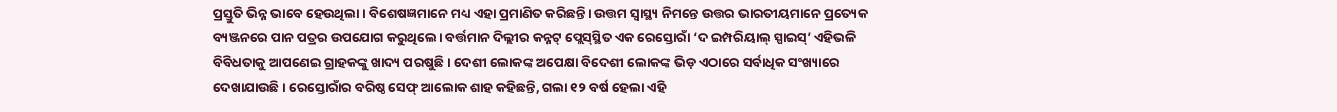ପ୍ରସ୍ତୁତି ଭିନ୍ନ ଭାବେ ହେଉଥିଲା। ବିଶେଷଜ୍ଞମାନେ ମଧ୍ୟ ଏହା ପ୍ରମାଣିତ କରିଛନ୍ତି। ଉତ୍ତମ ସ୍ବାସ୍ଥ୍ୟ ନିମନ୍ତେ ଉତ୍ତର ଭାରତୀୟମାନେ ପ୍ରତ୍ୟେକ ବ୍ୟଞ୍ଜନରେ ପାନ ପତ୍ରର ଉପଯୋଗ କରୁଥିଲେ। ବର୍ତ୍ତମାନ ଦିଲ୍ଲୀର କନ୍ନଟ୍ ପ୍ଲେସ୍‌ସ୍ଥିତ ଏକ ରେସ୍ତୋରାଁ ‘ଦ ଇମ୍ପରିୟାଲ୍ ସ୍ପାଇସ୍’ ଏହିଭଳି ବିବିଧତାକୁ ଆପଣେଇ ଗ୍ରାହକଙ୍କୁ ଖାଦ୍ୟ ପରଷୁଛି। ଦେଶୀ ଲୋକଙ୍କ ଅପେକ୍ଷା ବିଦେଶୀ ଲୋକଙ୍କ ଭିଡ଼ ଏଠାରେ ସର୍ବାଧିକ ସଂଖ୍ୟାରେ ଦେଖାଯାଉଛି। ରେସ୍ତୋରାଁର ବରିଷ୍ଠ ସେଫ୍ ଆଲୋକ ଶାହ କହିଛନ୍ତି, ଗଲା ୧୨ ବର୍ଷ ହେଲା ଏହି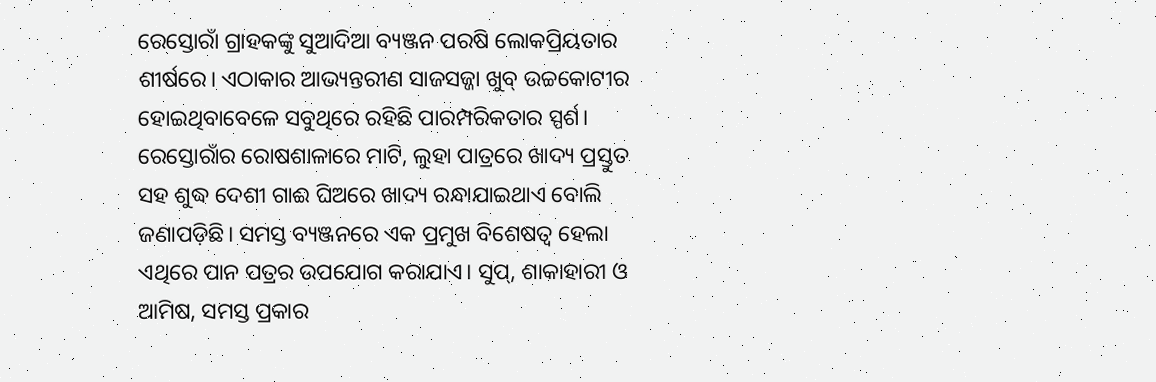ରେସ୍ତୋରାଁ ଗ୍ରାହକଙ୍କୁ ସୁଆଦିଆ ବ୍ୟଞ୍ଜନ ପରଷି ଲୋକପ୍ରିୟତାର ଶୀର୍ଷରେ। ଏଠାକାର ଆଭ୍ୟନ୍ତରୀଣ ସାଜସଜ୍ଜା ଖୁବ୍ ଉଚ୍ଚକୋଟୀର ହୋଇଥିବାବେଳେ ସବୁଥିରେ ରହିଛି ପାରମ୍ପରିକତାର ସ୍ପର୍ଶ। ରେସ୍ତୋରାଁର ରୋଷଶାଳାରେ ମାଟି, ଲୁହା ପାତ୍ରରେ ଖାଦ୍ୟ ପ୍ରସ୍ତୁତ ସହ ଶୁଦ୍ଧ ଦେଶୀ ଗାଈ ଘିଅରେ ଖାଦ୍ୟ ରନ୍ଧାଯାଇଥାଏ ବୋଲି ଜଣାପଡ଼ିଛି। ସମସ୍ତ ବ୍ୟଞ୍ଜନରେ ଏକ ପ୍ରମୁଖ ବିଶେଷତ୍ବ ହେଲା ଏଥିରେ ପାନ ପତ୍ରର ଉପଯୋଗ କରାଯାଏ। ସୁପ୍, ଶାକାହାରୀ ଓ ଆମିଷ, ସମସ୍ତ ପ୍ରକାର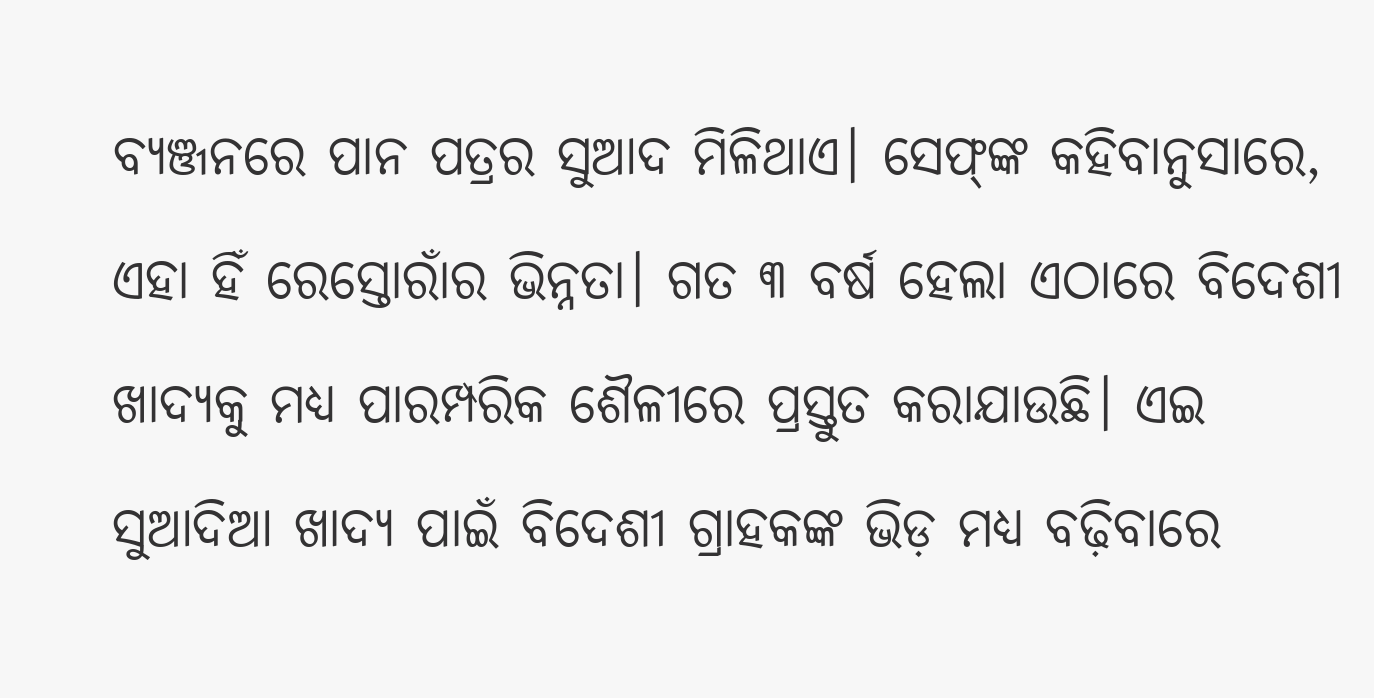ବ୍ୟଞ୍ଜନରେ ପାନ ପତ୍ରର ସୁଆଦ ମିଳିଥାଏ। ସେଫ୍‌ଙ୍କ କହିବାନୁସାରେ, ଏହା ହିଁ ରେସ୍ତୋରାଁର ଭିନ୍ନତା। ଗତ ୩ ବର୍ଷ ହେଲା ଏଠାରେ ବିଦେଶୀ ଖାଦ୍ୟକୁ ମଧ୍ୟ ପାରମ୍ପରିକ ଶୈଳୀରେ ପ୍ରସ୍ତୁତ କରାଯାଉଛି। ଏଇ ସୁଆଦିଆ ଖାଦ୍ୟ ପାଇଁ ବିଦେଶୀ ଗ୍ରାହକଙ୍କ ଭିଡ଼ ମଧ୍ୟ ବଢ଼ିବାରେ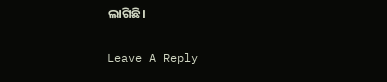ଲାଗିଛି।

Leave A Reply